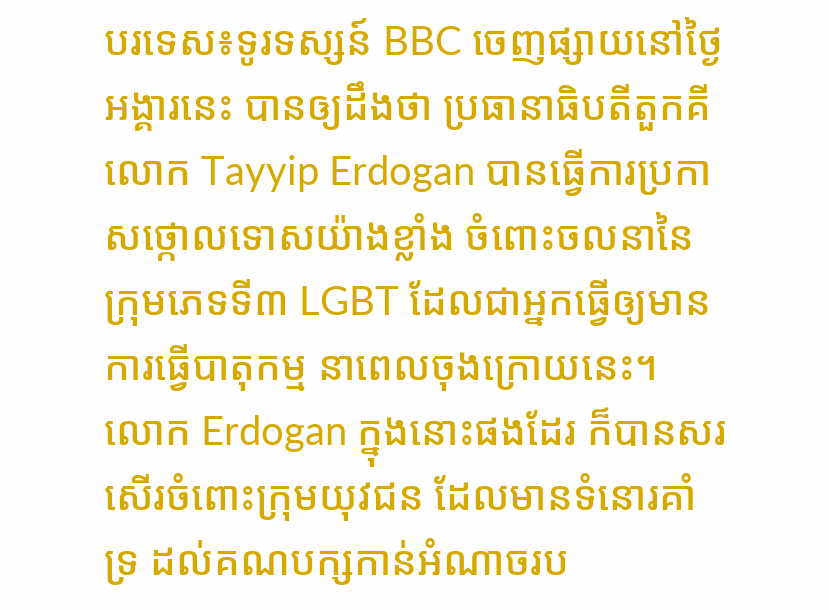បរទេស៖ទូរទស្សន៍ BBC ចេញផ្សាយនៅថ្ងៃអង្គារនេះ បានឲ្យដឹងថា ប្រធានាធិបតីតួកគីលោក Tayyip Erdogan បានធ្វើការប្រកាសថ្កោលទោសយ៉ាងខ្លាំង ចំពោះចលនានៃក្រុមភេទទី៣ LGBT ដែលជាអ្នកធ្វើឲ្យមានការធ្វើបាតុកម្ម នាពេលចុងក្រោយនេះ។
លោក Erdogan ក្នុងនោះផងដែរ ក៏បានសរសើរចំពោះក្រុមយុវជន ដែលមានទំនោរគាំទ្រ ដល់គណបក្សកាន់អំណាចរប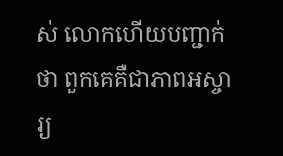ស់ លោកហើយបញ្ជាក់ថា ពួកគេគឺជាភាពអស្ចារ្យ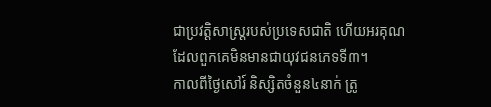ជាប្រវត្តិសាស្ត្ររបស់ប្រទេសជាតិ ហើយអរគុណ ដែលពួកគេមិនមានជាយុវជនភេទទី៣។
កាលពីថ្ងៃសៅរ៍ និស្សិតចំនួន៤នាក់ ត្រូ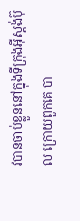វបានចាប់ខ្លួននៅក្នុងទីក្រុងអ៊ីស្តង់ប៊ុល ក្រោយពួកគេ បា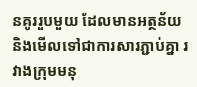នគូររួបមួយ ដែលមានអត្ថន័យ និងមើលទៅជាការសារភ្ជាប់គ្នា រវាងក្រុមមនុ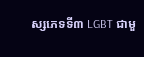ស្សភេទទី៣ LGBT ជាមួ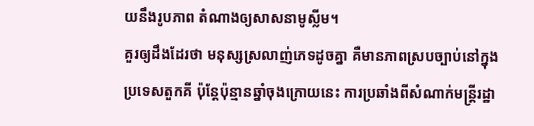យនឹងរូបភាព តំណាងឲ្យសាសនាមូស្លីម។
គួរឲ្យដឹងដែរថា មនុស្សស្រលាញ់ភេទដូចគ្នា គឺមានភាពស្របច្បាប់នៅក្នុងប្រទេសតួកគី ប៉ុន្តែប៉ុន្មានឆ្នាំចុងក្រោយនេះ ការប្រឆាំងពីសំណាក់មន្ត្រីរដ្ឋា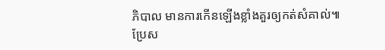ភិបាល មានការកើនឡើងខ្លាំងគួរឲ្យកត់សំគាល់៕
ប្រែស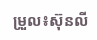ម្រួល៖ស៊ុនលី